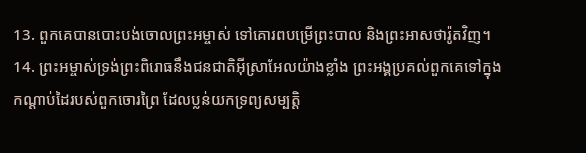13. ពួកគេបានបោះបង់ចោលព្រះអម្ចាស់ ទៅគោរពបម្រើព្រះបាល និងព្រះអាសថារ៉ូតវិញ។
14. ព្រះអម្ចាស់ទ្រង់ព្រះពិរោធនឹងជនជាតិអ៊ីស្រាអែលយ៉ាងខ្លាំង ព្រះអង្គប្រគល់ពួកគេទៅក្នុងកណ្ដាប់ដៃរបស់ពួកចោរព្រៃ ដែលប្លន់យកទ្រព្យសម្បត្តិ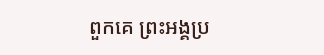ពួកគេ ព្រះអង្គប្រ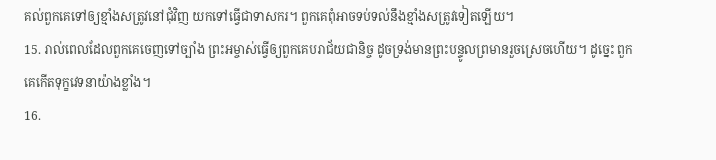គល់ពួកគេទៅឲ្យខ្មាំងសត្រូវនៅជុំវិញ យកទៅធ្វើជាទាសករ។ ពួកគេពុំអាចទប់ទល់នឹងខ្មាំងសត្រូវទៀតឡើយ។
15. រាល់ពេលដែលពួកគេចេញទៅច្បាំង ព្រះអម្ចាស់ធ្វើឲ្យពួកគេបរាជ័យជានិច្ច ដូចទ្រង់មានព្រះបន្ទូលព្រមានរួចស្រេចហើយ។ ដូច្នេះ ពួកគេកើតទុក្ខវេទនាយ៉ាងខ្លាំង។
16.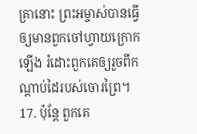គ្រានោះ ព្រះអម្ចាស់បានធ្វើឲ្យមានពួកចៅហ្វាយក្រោកឡើង រំដោះពួកគេឲ្យរួចពីកណ្ដាប់ដៃរបស់ចោរព្រៃ។
17. ប៉ុន្តែ ពួកគេ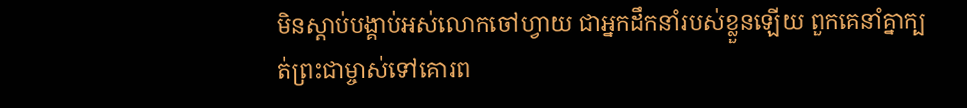មិនស្ដាប់បង្គាប់អស់លោកចៅហ្វាយ ជាអ្នកដឹកនាំរបស់ខ្លួនឡើយ ពួកគេនាំគ្នាក្បត់ព្រះជាម្ចាស់ទៅគោរព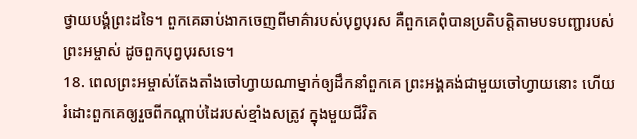ថ្វាយបង្គំព្រះដទៃ។ ពួកគេឆាប់ងាកចេញពីមាគ៌ារបស់បុព្វបុរស គឺពួកគេពុំបានប្រតិបត្តិតាមបទបញ្ជារបស់ព្រះអម្ចាស់ ដូចពួកបុព្វបុរសទេ។
18. ពេលព្រះអម្ចាស់តែងតាំងចៅហ្វាយណាម្នាក់ឲ្យដឹកនាំពួកគេ ព្រះអង្គគង់ជាមួយចៅហ្វាយនោះ ហើយរំដោះពួកគេឲ្យរួចពីកណ្ដាប់ដៃរបស់ខ្មាំងសត្រូវ ក្នុងមួយជីវិត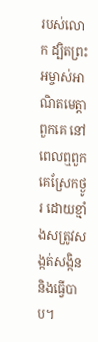របស់លោក ដ្បិតព្រះអម្ចាស់អាណិតមេត្តាពួកគេ នៅពេលឮពួកគេស្រែកថ្ងូរ ដោយខ្មាំងសត្រូវសង្កត់សង្កិន និងធ្វើបាប។